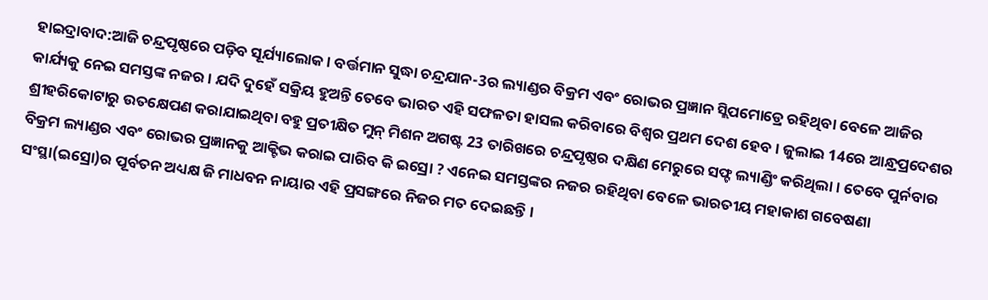ହାଇଦ୍ରାବାଦ:ଆଜି ଚନ୍ଦ୍ରପୃଷ୍ଠରେ ପଡ଼ିବ ସୂର୍ଯ୍ୟାଲୋକ । ବର୍ତ୍ତମାନ ସୁଦ୍ଧା ଚନ୍ଦ୍ରଯାନ-3ର ଲ୍ୟାଣ୍ଡର ବିକ୍ରମ ଏବଂ ରୋଭର ପ୍ରଜ୍ଞାନ ସ୍ଲିପମୋଡ୍ରେ ରହିଥିବା ବେଳେ ଆଜିର କାର୍ଯ୍ୟକୁ ନେଇ ସମସ୍ତଙ୍କ ନଜର । ଯଦି ଦୁହେଁ ସକ୍ରିୟ ହୁଅନ୍ତି ତେବେ ଭାରତ ଏହି ସଫଳତା ହାସଲ କରିବାରେ ବିଶ୍ୱର ପ୍ରଥମ ଦେଶ ହେବ । ଜୁଲାଇ 14ରେ ଆନ୍ଧ୍ରପ୍ରଦେଶର ଶ୍ରୀହରିକୋଟାରୁ ଉତକ୍ଷେପଣ କରାଯାଇଥିବା ବହୁ ପ୍ରତୀକ୍ଷିତ ମୁନ୍ ମିଶନ ଅଗଷ୍ଟ 23 ତାରିଖରେ ଚନ୍ଦ୍ରପୃଷ୍ଠର ଦକ୍ଷିଣ ମେରୁରେ ସଫ୍ଟ ଲ୍ୟାଣ୍ଡିଂ କରିଥିଲା । ତେବେ ପୁର୍ନବାର ବିକ୍ରମ ଲ୍ୟାଣ୍ଡର ଏବଂ ରୋଭର ପ୍ରଜ୍ଞାନକୁ ଆକ୍ଟିଭ କରାଇ ପାରିବ କି ଇସ୍ରୋ ? ଏନେଇ ସମସ୍ତଙ୍କର ନଜର ରହିଥିବା ବେଳେ ଭାରତୀୟ ମହାକାଶ ଗବେଷଣା ସଂସ୍ଥା(ଇସ୍ରୋ)ର ପୂର୍ବତନ ଅଧ୍ୟକ୍ଷ ଜି ମାଧବନ ନାୟାର ଏହି ପ୍ରସଙ୍ଗରେ ନିଜର ମତ ଦେଇଛନ୍ତି ।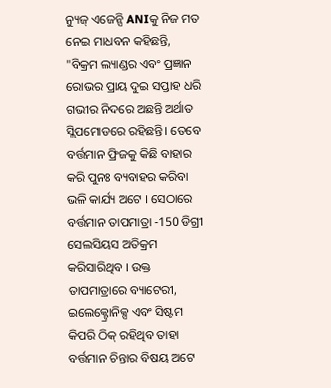ନ୍ୟୁଜ୍ ଏଜେନ୍ସି ANIକୁ ନିଜ ମତ ନେଇ ମାଧବନ କହିଛନ୍ତି, "ବିକ୍ରମ ଲ୍ୟାଣ୍ଡର ଏବଂ ପ୍ରଜ୍ଞାନ ରୋଭର ପ୍ରାୟ ଦୁଇ ସପ୍ତାହ ଧରି ଗଭୀର ନିଦରେ ଅଛନ୍ତି ଅର୍ଥାତ ସ୍ଲିପମୋଡରେ ରହିଛନ୍ତି। ତେବେ ବର୍ତ୍ତମାନ ଫ୍ରିଜକୁ କିଛି ବାହାର କରି ପୁନଃ ବ୍ୟବାହର କରିବା ଭଳି କାର୍ଯ୍ୟ ଅଟେ । ସେଠାରେ ବର୍ତ୍ତମାନ ତାପମାତ୍ରା -150 ଡିଗ୍ରୀ ସେଲସିୟସ ଅତିକ୍ରମ କରିସାରିଥିବ । ଉକ୍ତ ତାପମାତ୍ରାରେ ବ୍ୟାଟେରୀ, ଇଲେକ୍ଟ୍ରୋନିକ୍ସ ଏବଂ ସିଷ୍ଟମ କିପରି ଠିକ୍ ରହିଥିବ ତାହା ବର୍ତ୍ତମାନ ଚିନ୍ତାର ବିଷୟ ଅଟେ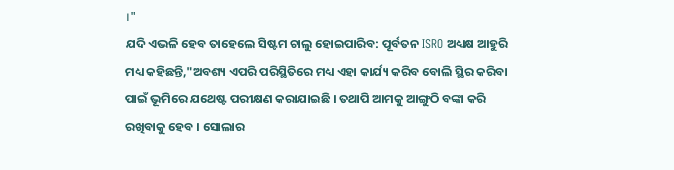।"
ଯଦି ଏଭଳି ହେବ ତାହେଲେ ସିଷ୍ଟମ ଚାଲୁ ହୋଇପାରିବ: ପୂର୍ବତନ ISRO ଅଧ୍ୟକ୍ଷ ଆହୁରି ମଧ୍ୟ କହିଛନ୍ତି,"ଅବଶ୍ୟ ଏପରି ପରିସ୍ଥିତିରେ ମଧ୍ୟ ଏହା କାର୍ଯ୍ୟ କରିବ ବୋଲି ସ୍ଥିର କରିବା ପାଇଁ ଭୂମିରେ ଯଥେଷ୍ଟ ପରୀକ୍ଷଣ କରାଯାଇଛି । ତଥାପି ଆମକୁ ଆଙ୍ଗୁଠି ବଙ୍କା କରି ରଖିବାକୁ ହେବ । ସୋଲାର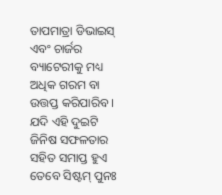ତାପମାତ୍ରା ଡିଭାଇସ୍ ଏବଂ ଚାର୍ଜର ବ୍ୟାଟେରୀକୁ ମଧ୍ୟ ଅଧିକ ଗରମ ବା ଉତ୍ତପ୍ତ କରିପାରିବ । ଯଦି ଏହି ଦୁଇଟି ଜିନିଷ ସଫଳତାର ସହିତ ସମାପ୍ତ ହୁଏ ତେବେ ସିଷ୍ଟମ୍ ପୁନଃ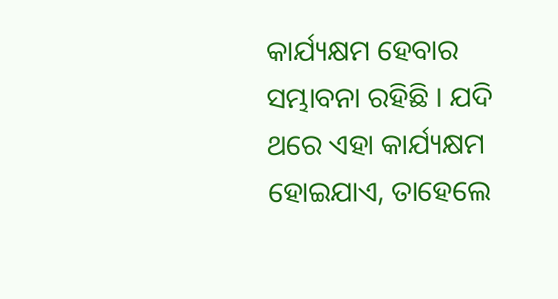କାର୍ଯ୍ୟକ୍ଷମ ହେବାର ସମ୍ଭାବନା ରହିଛି । ଯଦି ଥରେ ଏହା କାର୍ଯ୍ୟକ୍ଷମ ହୋଇଯାଏ, ତାହେଲେ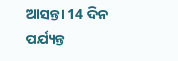ଆସନ୍ତା 14 ଦିନ ପର୍ଯ୍ୟନ୍ତ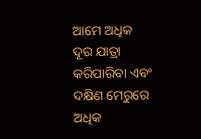ଆମେ ଅଧିକ ଦୂର ଯାତ୍ରା କରିପାରିବା ଏବଂ ଦକ୍ଷିଣ ମେରୁରେ ଅଧିକ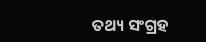ତଥ୍ୟ ସଂଗ୍ରହ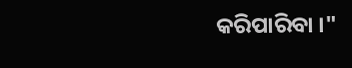କରିପାରିବା ।"